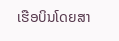ເຮືອບິນໂດຍສາ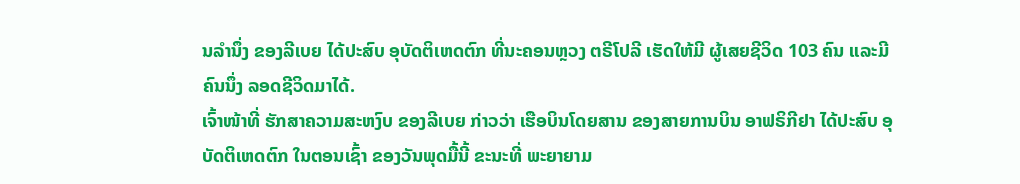ນລຳນຶ່ງ ຂອງລີເບຍ ໄດ້ປະສົບ ອຸບັດຕິເຫດຕົກ ທີ່ນະຄອນຫຼວງ ຕຣີໂປລີ ເຮັດໃຫ້ມີ ຜູ້ເສຍຊີວິດ 103 ຄົນ ແລະມີຄົນນຶ່ງ ລອດຊີວິດມາໄດ້.
ເຈົ້າໜ້າທີ່ ຮັກສາຄວາມສະຫງົບ ຂອງລີເບຍ ກ່າວວ່າ ເຮືອບິນໂດຍສານ ຂອງສາຍການບິນ ອາຟຣິກີຢາ ໄດ້ປະສົບ ອຸບັດຕິເຫດຕົກ ໃນຕອນເຊົ້າ ຂອງວັນພຸດມື້ນີ້ ຂະນະທີ່ ພະຍາຍາມ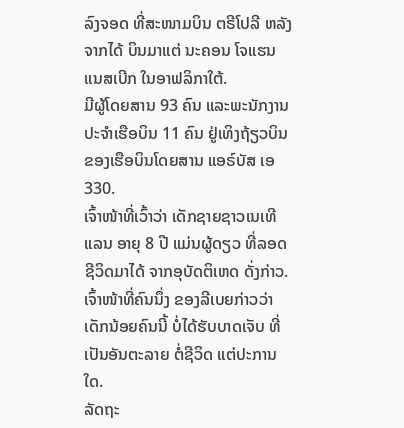ລົງຈອດ ທີ່ສະໜາມບິນ ຕຣີໂປລີ ຫລັງຈາກໄດ້ ບິນມາແຕ່ ນະຄອນ ໂຈແຮນແນສເບີກ ໃນອາຟລິກາໃຕ້.
ມີຜູ້ໂດຍສານ 93 ຄົນ ແລະພະນັກງານ ປະຈຳເຮືອບິນ 11 ຄົນ ຢູ່ເທິງຖ້ຽວບິນ ຂອງເຮືອບິນໂດຍສານ ແອຣ໌ບັສ ເອ 330.
ເຈົ້າໜ້າທີ່ເວົ້າວ່າ ເດັກຊາຍຊາວເນເທີແລນ ອາຍຸ 8 ປີ ແມ່ນຜູ້ດຽວ ທີ່ລອດຊີວິດມາໄດ້ ຈາກອຸບັດຕິເຫດ ດັ່ງກ່າວ. ເຈົ້າໜ້າທີ່ຄົນນຶ່ງ ຂອງລີເບຍກ່າວວ່າ ເດັກນ້ອຍຄົນນີ້ ບໍ່ໄດ້ຮັບບາດເຈັບ ທີ່ເປັນອັນຕະລາຍ ຕໍ່ຊີວິດ ແຕ່ປະການໃດ.
ລັດຖະ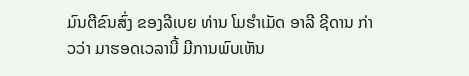ມົນຕີຂົນສົ່ງ ຂອງລີເບຍ ທ່ານ ໂມຮຳເມັດ ອາລີ ຊີດານ ກ່າວວ່າ ມາຮອດເວລານີ້ ມີການພົບເຫັນ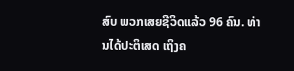ສົບ ພວກເສຍຊີວິດແລ້ວ 96 ຄົນ. ທ່ານໄດ້ປະຕິເສດ ເຖິງຄ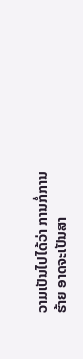ວາມເປັນໄປໄດ້ວ່າ ການກໍ່ການຮ້າຍ ອາດຈະເປັນສາ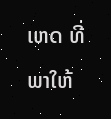ເຫດ ທີ່ພາໃຫ້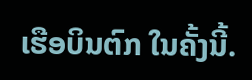ເຮືອບິນຕົກ ໃນຄັ້ງນີ້.